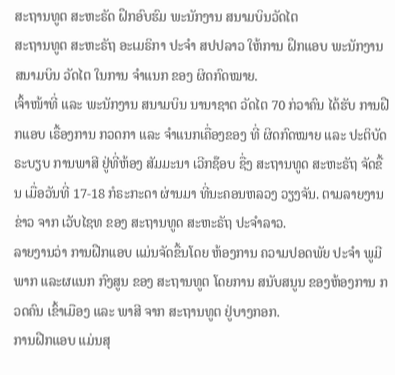ສະຖານທູຕ ສະຫະຣັດ ຝຶກອົບຮົມ ພະນັກງານ ສນາມບິນວັດໄຕ
ສະຖານທູຕ ສະຫະຣັຖ ອະເມຣິກາ ປະຈໍາ ສປປລາວ ໃຫ້ການ ຝຶກແອບ ພະນັກງານ ສນາມບິນ ວັດໄຕ ໃນການ ຈໍາແນກ ຂອງ ຜິດກົດໝາຍ.
ເຈົ້າໜ້າທີ່ ແລະ ພະນັກງານ ສນາມບິນ ນານາຊາຕ ວັດໄຕ 70 ກ່ວາຄົນ ໄດ້ຮັບ ການຝືກແອບ ເຣື້ອງການ ກວດກາ ແລະ ຈໍາແນກເຄື່ອງຂອງ ທີ່ ຜິດກົດໝາຍ ແລະ ປະຕິບັດ ຣະບຽບ ການພາສີ ຢູ່ທີ່ຫ້ອງ ສັມມະນາ ເວີກຊ໊ອບ ຊື່ງ ສະຖານທູດ ສະຫະຣັຖ ຈັດຂື້ນ ເມື່ອວັນທີ່ 17-18 ກໍຣະກະດາ ຜ່ານມາ ທີ່ນະຄອນຫລວງ ວຽງຈັນ. ຕາມລາຍງານຂ່າວ ຈາກ ເວັບໄຊທ ຂອງ ສະຖານທູດ ສະຫະຣັຖ ປະຈໍາລາວ.
ລາຍງານວ່າ ການຝືກແອບ ແມ່ນຈັດຂື້ນໂດຍ ຫ້ອງການ ຄວາມປອດພັຍ ປະຈໍາ ພູມີພາກ ແລະຜແນກ ກົງສູນ ຂອງ ສະຖານທູຕ ໂດຍການ ສນັບສນູນ ຂອງຫ້ອງການ ກວດຄົນ ເຂົ້າເມືອງ ແລະ ພາສີ ຈາກ ສະຖານທູຕ ຢູ່ບາງກອກ.
ການຝືກແອບ ແມ່ນສຸ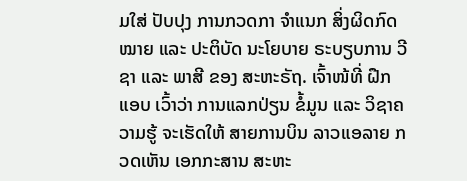ມໃສ່ ປັບປຸງ ການກວດກາ ຈໍາແນກ ສິ່ງຜິດກົດໝາຍ ແລະ ປະຕິບັດ ນະໂຍບາຍ ຣະບຽບການ ວີຊາ ແລະ ພາສີ ຂອງ ສະຫະຣັຖ. ເຈົ້າໜ້ທີ່ ຝືກແອບ ເວົ້າວ່າ ການແລກປ່ຽນ ຂໍ້ມູນ ແລະ ວິຊາຄວາມຮູ້ ຈະເຮັດໃຫ້ ສາຍການບິນ ລາວແອລາຍ ກວດເຫັນ ເອກກະສານ ສະຫະ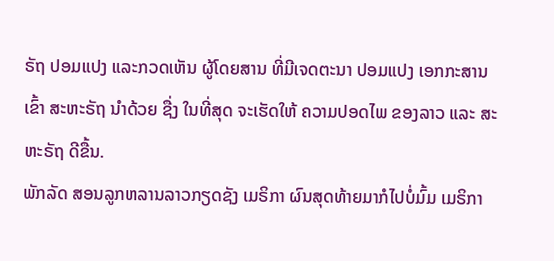ຣັຖ ປອມແປງ ແລະກວດເຫັນ ຜູ້ໂດຍສານ ທີ່ມີເຈດຕະນາ ປອມແປງ ເອກກະສານ ເຂົ້າ ສະຫະຣັຖ ນໍາດ້ວຍ ຊື່ງ ໃນທີ່ສຸດ ຈະເຮັດໃຫ້ ຄວາມປອດໄພ ຂອງລາວ ແລະ ສະຫະຣັຖ ດີຂື້ນ.
ພັກລັດ ສອນລູກຫລານລາວກຽດຊັງ ເມຣິກາ ຜົນສຸດທ້າຍມາກໍໄປບໍ່ມົ້ມ ເມຣິກາ